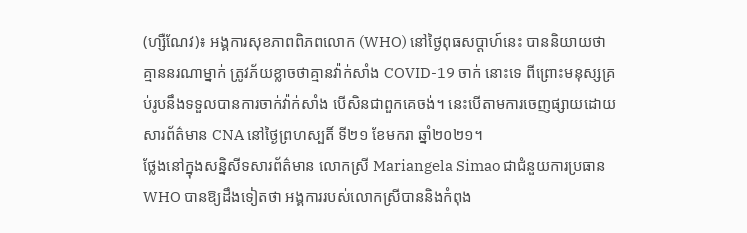(ហ្សឺណែវ)៖ អង្គការសុខភាពពិភពលោក (WHO) នៅថ្ងៃពុធសប្ដាហ៍នេះ បាននិយាយថា គ្មាននរណាម្នាក់ ត្រូវភ័យខ្លាចថាគ្មានវ៉ាក់សាំង COVID-19 ចាក់ នោះទេ ពីព្រោះមនុស្សគ្រប់រូបនឹងទទួលបានការចាក់វ៉ាក់សាំង បើសិនជាពួកគេចង់។ នេះបើតាមការចេញផ្សាយដោយសារព័ត៌មាន CNA នៅថ្ងៃព្រហស្បតិ៍ ទី២១ ខែមករា ឆ្នាំ២០២១។
ថ្លែងនៅក្នុងសន្និសីទសារព័ត៌មាន លោកស្រី Mariangela Simao ជាជំនួយការប្រធាន WHO បានឱ្យដឹងទៀតថា អង្គការរបស់លោកស្រីបាននិងកំពុង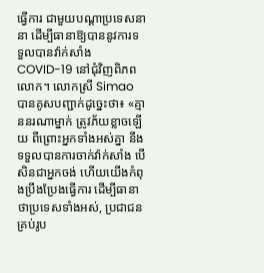ធ្វើការ ជាមួយបណ្ដាប្រទេសនានា ដើម្បីធានាឱ្យបាននូវការទទួលបានវ៉ាក់សាំង COVID-19 នៅជុំវិញពិភពលោក។ លោកស្រី Simao បានគូសបញ្ជាក់ដូច្នេះថា៖ «គ្មាននរណាម្នាក់ ត្រូវភ័យខ្លាចឡើយ ពីព្រោះអ្នកទាំងអស់គ្នា នឹងទទួលបានការចាក់វ៉ាក់សាំង បើសិនជាអ្នកចង់ ហើយយើងកំពុងប្រឹងប្រែងធ្វើការ ដើម្បីធានា ថាប្រទេសទាំងអស់, ប្រជាជនគ្រប់រូប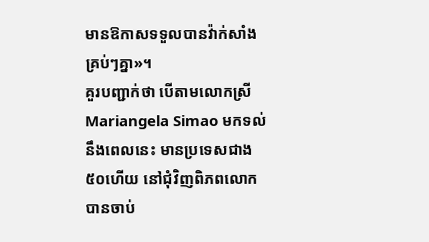មានឱកាសទទួលបានវ៉ាក់សាំងគ្រប់ៗគ្នា»។
គួរបញ្ជាក់ថា បើតាមលោកស្រី Mariangela Simao មកទល់នឹងពេលនេះ មានប្រទេសជាង៥០ហើយ នៅជុំវិញពិភពលោក បានចាប់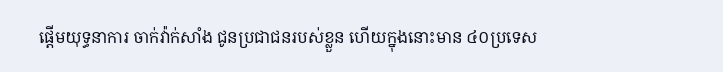ផ្ដើមយុទ្ធនាការ ចាក់វ៉ាក់សាំង ជូនប្រជាជនរបស់ខ្លួន ហើយក្នុងនោះមាន ៤០ប្រទេស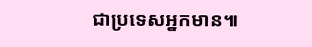ជាប្រទេសអ្នកមាន៕